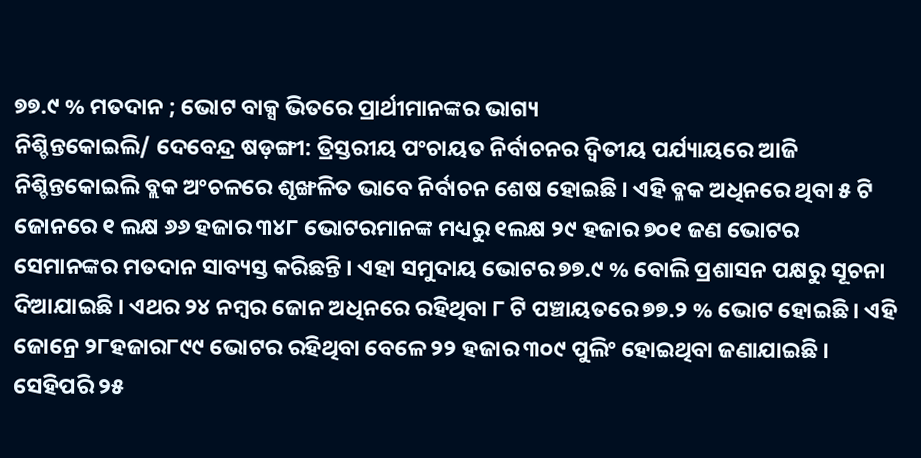୭୭.୯ % ମତଦାନ ; ଭୋଟ ବାକ୍ସ ଭିତରେ ପ୍ରାର୍ଥୀମାନଙ୍କର ଭାଗ୍ୟ
ନିଶ୍ଚିନ୍ତକୋଇଲି/ ଦେବେନ୍ଦ୍ର ଷଡ଼ଙ୍ଗୀ: ତ୍ରିସ୍ତରୀୟ ପଂଚାୟତ ନିର୍ବାଚନର ଦ୍ୱିତୀୟ ପର୍ଯ୍ୟାୟରେ ଆଜି ନିଶ୍ଚିନ୍ତକୋଇଲି ବ୍ଲକ ଅଂଚଳରେ ଶୃଙ୍ଖଳିତ ଭାବେ ନିର୍ବାଚନ ଶେଷ ହୋଇଛି । ଏହି ବ୍ଳକ ଅଧିନରେ ଥିବା ୫ ଟି ଜୋନରେ ୧ ଲକ୍ଷ ୬୬ ହଜାର ୩୪୮ ଭୋଟରମାନଙ୍କ ମଧ୍ୟରୁ ୧ଲକ୍ଷ ୨୯ ହଜାର ୭୦୧ ଜଣ ଭୋଟର ସେମାନଙ୍କର ମତଦାନ ସାବ୍ୟସ୍ତ କରିଛନ୍ତି । ଏହା ସମୁଦାୟ ଭୋଟର ୭୭.୯ % ବୋଲି ପ୍ରଶାସନ ପକ୍ଷରୁ ସୂଚନା ଦିଆଯାଇଛି । ଏଥର ୨୪ ନମ୍ବର ଜୋନ ଅଧିନରେ ରହିଥିବା ୮ ଟି ପଞ୍ଚାୟତରେ ୭୭.୨ % ଭୋଟ ହୋଇଛି । ଏହି ଜୋନ୍ରେ ୨୮ହଜାର୮୯୯ ଭୋଟର ରହିଥିବା ବେଳେ ୨୨ ହଜାର ୩୦୯ ପୁଲିଂ ହୋଇଥିବା ଜଣାଯାଇଛି । ସେହିପରି ୨୫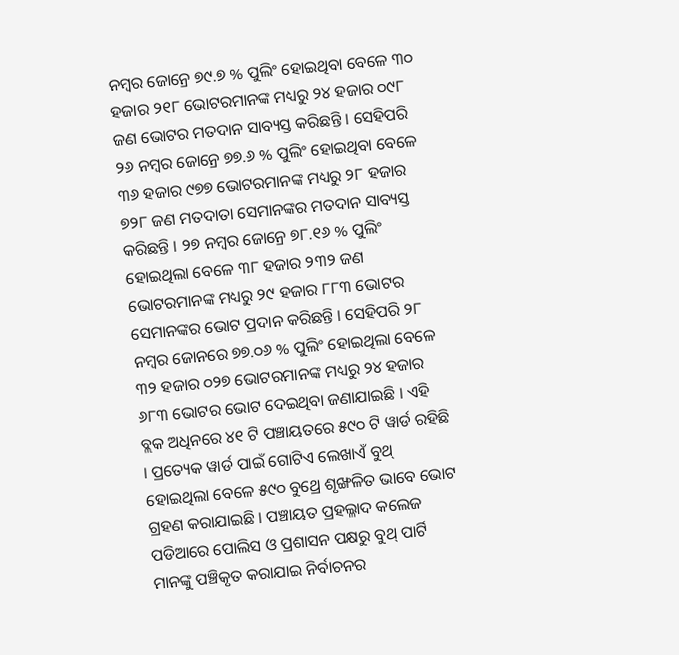ନମ୍ବର ଜୋନ୍ରେ ୭୯.୭ % ପୁଲିଂ ହୋଇଥିବା ବେଳେ ୩୦ ହଜାର ୨୧୮ ଭୋଟରମାନଙ୍କ ମଧ୍ୟରୁ ୨୪ ହଜାର ୦୯୮ ଜଣ ଭୋଟର ମତଦାନ ସାବ୍ୟସ୍ତ କରିଛନ୍ତି । ସେହିପରି ୨୬ ନମ୍ବର ଜୋନ୍ରେ ୭୭.୬ % ପୁଲିଂ ହୋଇଥିବା ବେଳେ ୩୬ ହଜାର ୯୭୭ ଭୋଟରମାନଙ୍କ ମଧ୍ୟରୁ ୨୮ ହଜାର ୭୨୮ ଜଣ ମତଦାତା ସେମାନଙ୍କର ମତଦାନ ସାବ୍ୟସ୍ତ କରିଛନ୍ତି । ୨୭ ନମ୍ବର ଜୋନ୍ରେ ୭୮.୧୬ % ପୁଲିଂ ହୋଇଥିଲା ବେଳେ ୩୮ ହଜାର ୨୩୨ ଜଣ ଭୋଟରମାନଙ୍କ ମଧ୍ୟରୁ ୨୯ ହଜାର ୮୮୩ ଭୋଟର ସେମାନଙ୍କର ଭୋଟ ପ୍ରଦାନ କରିଛନ୍ତି । ସେହିପରି ୨୮ ନମ୍ବର ଜୋନରେ ୭୭.୦୬ % ପୁଲିଂ ହୋଇଥିଲା ବେଳେ ୩୨ ହଜାର ୦୨୭ ଭୋଟରମାନଙ୍କ ମଧ୍ୟରୁ ୨୪ ହଜାର ୬୮୩ ଭୋଟର ଭୋଟ ଦେଇଥିବା ଜଣାଯାଇଛି । ଏହି ବ୍ଲକ ଅଧିନରେ ୪୧ ଟି ପଞ୍ଚାୟତରେ ୫୯୦ ଟି ୱାର୍ଡ ରହିଛି । ପ୍ରତ୍ୟେକ ୱାର୍ଡ ପାଇଁ ଗୋଟିଏ ଲେଖାଏଁ ବୁଥ୍ ହୋଇଥିଲା ବେଳେ ୫୯୦ ବୁଥ୍ରେ ଶୃଙ୍ଖଳିତ ଭାବେ ଭୋଟ ଗ୍ରହଣ କରାଯାଇଛି । ପଞ୍ଚାୟତ ପ୍ରହଲ୍ଳାଦ କଲେଜ ପଡିଆରେ ପୋଲିସ ଓ ପ୍ରଶାସନ ପକ୍ଷରୁ ବୁଥ୍ ପାର୍ଟି ମାନଙ୍କୁ ପଞ୍ଚିକୃତ କରାଯାଇ ନିର୍ବାଚନର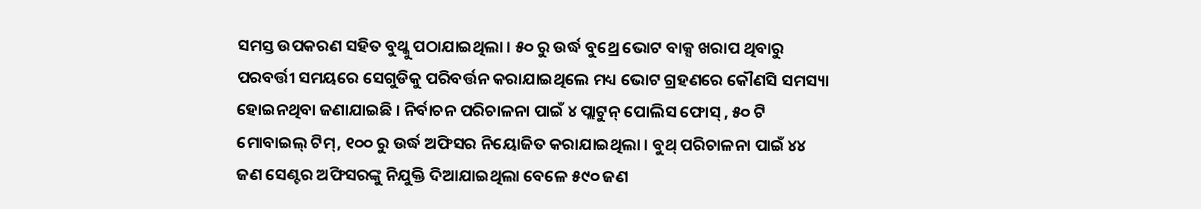ସମସ୍ତ ଉପକରଣ ସହିତ ବୁଥ୍କୁ ପଠାଯାଇଥିଲା । ୫୦ ରୁ ଉର୍ଦ୍ଧ ବୁଥ୍ରେ ଭୋଟ ବାକ୍ସ ଖରାପ ଥିବାରୁ ପରବର୍ତ୍ତୀ ସମୟରେ ସେଗୁଡିକୁ ପରିବର୍ତ୍ତନ କରାଯାଇଥିଲେ ମଧ୍ୟ ଭୋଟ ଗ୍ରହଣରେ କୌଣସି ସମସ୍ୟା ହୋଇନଥିବା ଜଣାଯାଇଛି । ନିର୍ବାଚନ ପରିଚାଳନା ପାଇଁ ୪ ପ୍ଲାଟୁନ୍ ପୋଲିସ ଫୋସ୍ , ୫୦ ଟି ମୋବାଇଲ୍ ଟିମ୍, ୧୦୦ ରୁ ଉର୍ଦ୍ଧ ଅଫିସର ନିୟୋଜିତ କରାଯାଇଥିଲା । ବୁଥ୍ ପରିଚାଳନା ପାଇଁ ୪୪ ଜଣ ସେଣ୍ଟର ଅଫିସରଙ୍କୁ ନିଯୁକ୍ତି ଦିଆଯାଇଥିଲା ବେଳେ ୫୯୦ ଜଣ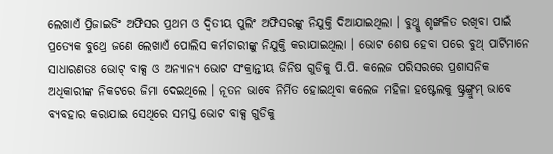ଲେଖାଏଁ ପ୍ରିଜାଇଡିଂ ଅଫିସର ପ୍ରଥମ ଓ ଦ୍ୱିତୀୟ ପୁଲିଂ ଅଫିସରଙ୍କୁ ନିଯୁକ୍ତି ଦିଆଯାଇଥିଲା । ବୁଥ୍କୁ ଶୃଙ୍ଖଳିତ ରଖିବା ପାଇଁ ପ୍ରତ୍ୟେକ ବୁଥ୍ରେ ଜଣେ ଲେଖାଏଁ ପୋଲିସ କର୍ମଚାରୀଙ୍କୁ ନିଯୁକ୍ତି କରାଯାଇଥିଲା । ଭୋଟ ଶେଷ ହେବା ପରେ ବୁଥ୍ ପାର୍ଟିମାନେ ସାଧାରଣତଃ ଭୋଟ୍ ବାକ୍ସ ଓ ଅନ୍ୟାନ୍ୟ ଭୋଟ ସଂକ୍ରାନ୍ତୀୟ ଜିନିଷ ଗୁଡିକୁ ପି.ପି. କଲେଜ ପରିସରରେ ପ୍ରଶାସନିକ ଅଧିକାରୀଙ୍କ ନିକଟରେ ଜିମା ଦେଇଥିଲେ । ନୂତନ ଭାବେ ନିର୍ମିତ ହୋଇଥିବା କଲେଜ ମହିଳା ହଷ୍ଟେଲକୁ ଷ୍ଟ୍ରଙ୍ଗ୍ରୁମ୍ ଭାବେ ବ୍ୟବହାର କରାଯାଇ ସେଥିରେ ସମସ୍ତ ଭୋଟ ବାକ୍ସ ଗୁଡିକୁ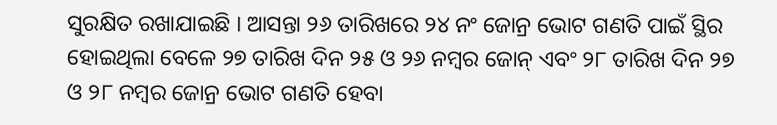ସୁରକ୍ଷିତ ରଖାଯାଇଛି । ଆସନ୍ତା ୨୬ ତାରିଖରେ ୨୪ ନଂ ଜୋନ୍ର ଭୋଟ ଗଣତି ପାଇଁ ସ୍ଥିର ହୋଇଥିଲା ବେଳେ ୨୭ ତାରିଖ ଦିନ ୨୫ ଓ ୨୬ ନମ୍ବର ଜୋନ୍ ଏବଂ ୨୮ ତାରିଖ ଦିନ ୨୭ ଓ ୨୮ ନମ୍ବର ଜୋନ୍ର ଭୋଟ ଗଣତି ହେବା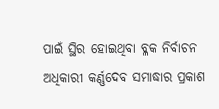ପାଇଁ ସ୍ଥିର ହୋଇଥିବା ବ୍ଳକ ନିର୍ବାଚନ ଅଧିକାରୀ କର୍ଣ୍ଣଦେବ ସମାଦ୍ଧାର ପ୍ରକାଶ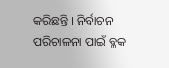କରିଛନ୍ତି । ନିର୍ବାଚନ ପରିଚାଳନା ପାଇଁ ବ୍ଳକ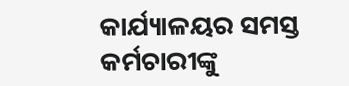କାର୍ଯ୍ୟାଳୟର ସମସ୍ତ କର୍ମଚାରୀଙ୍କୁ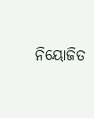ନିୟୋଜିତ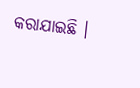କରାଯାଇଛି ।